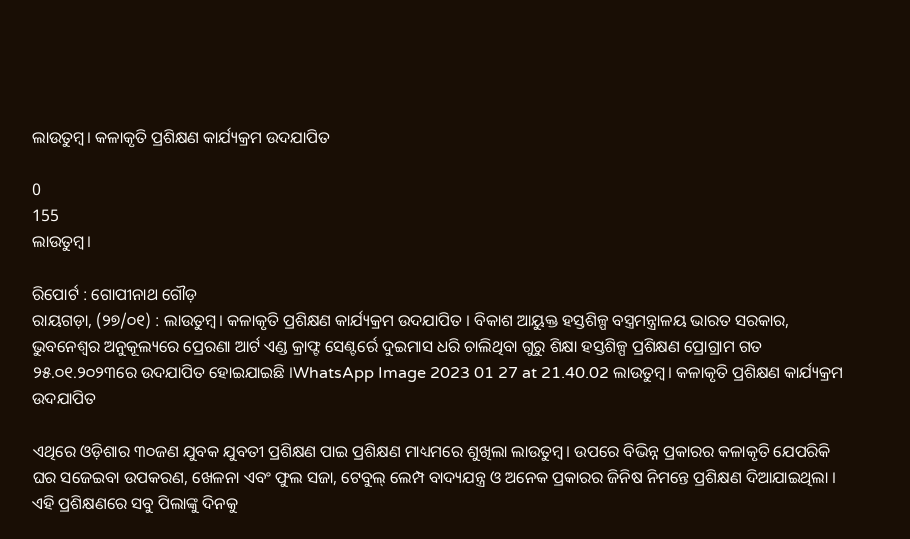ଲାଉତୁମ୍ବ। କଳାକୃତି ପ୍ରଶିକ୍ଷଣ କାର୍ଯ୍ୟକ୍ରମ ଉଦଯାପିତ

0
155
ଲାଉତୁମ୍ବ।

ରିପୋର୍ଟ : ଗୋପୀନାଥ ଗୌଡ଼
ରାୟଗଡ଼ା, (୨୭/୦୧) : ଲାଉତୁମ୍ବ। କଳାକୃତି ପ୍ରଶିକ୍ଷଣ କାର୍ଯ୍ୟକ୍ରମ ଉଦଯାପିତ । ବିକାଶ ଆୟୁକ୍ତ ହସ୍ତଶିଳ୍ପ ବସ୍ତ୍ରମନ୍ତ୍ରାଳୟ ଭାରତ ସରକାର, ଭୁବନେଶ୍ୱର ଅନୁକୂଲ୍ୟରେ ପ୍ରେରଣା ଆର୍ଟ ଏଣ୍ଡ କ୍ରାଫ୍ଟ ସେଣ୍ଟର୍ରେ ଦୁଇମାସ ଧରି ଚାଲିଥିବା ଗୁରୁ ଶିକ୍ଷା ହସ୍ତଶିଳ୍ପ ପ୍ରଶିକ୍ଷଣ ପ୍ରୋଗ୍ରାମ ଗତ ୨୫.୦୧.୨୦୨୩ରେ ଉଦଯାପିତ ହୋଇଯାଇଛି ।WhatsApp Image 2023 01 27 at 21.40.02 ଲାଉତୁମ୍ବ। କଳାକୃତି ପ୍ରଶିକ୍ଷଣ କାର୍ଯ୍ୟକ୍ରମ ଉଦଯାପିତ

ଏଥିରେ ଓଡ଼ିଶାର ୩୦ଜଣ ଯୁବକ ଯୁବତୀ ପ୍ରଶିକ୍ଷଣ ପାଇ ପ୍ରଶିକ୍ଷଣ ମାଧ୍ୟମରେ ଶୁଖିଲା ଲାଉତୁମ୍ବ। ଉପରେ ବିଭିନ୍ନ ପ୍ରକାରର କଳାକୃତି ଯେପରିକି ଘର ସଜେଇବା ଉପକରଣ, ଖେଳନା ଏବଂ ଫୁଲ ସଜା, ଟେବୁଲ୍ ଲେମ୍ପ ବାଦ୍ୟଯନ୍ତ୍ର ଓ ଅନେକ ପ୍ରକାରର ଜିନିଷ ନିମନ୍ତେ ପ୍ରଶିକ୍ଷଣ ଦିଆଯାଇଥିଲା । ଏହି ପ୍ରଶିକ୍ଷଣରେ ସବୁ ପିଲାଙ୍କୁ ଦିନକୁ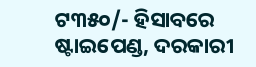ଟ୩୫୦/- ହିସାବରେ ଷ୍ଟାଇପେଣ୍ଡ, ଦରକାରୀ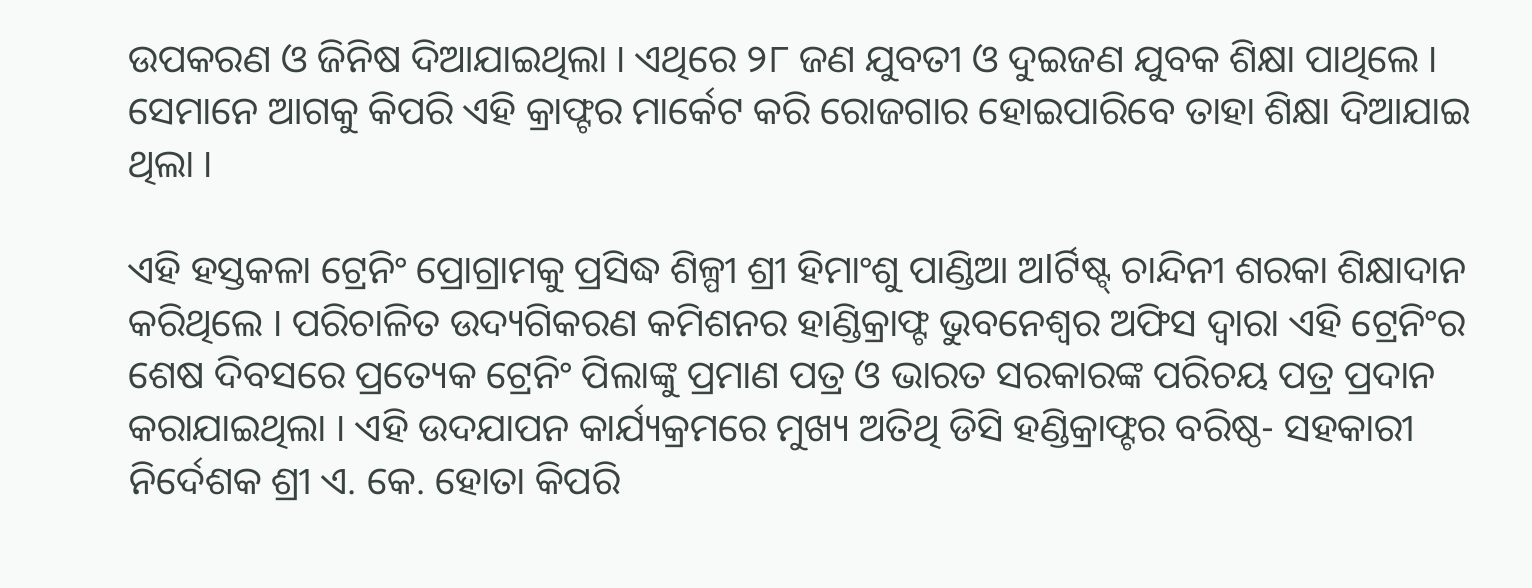ଉପକରଣ ଓ ଜିନିଷ ଦିଆଯାଇଥିଲା । ଏଥିରେ ୨୮ ଜଣ ଯୁବତୀ ଓ ଦୁଇଜଣ ଯୁବକ ଶିକ୍ଷା ପାଥିଲେ । ସେମାନେ ଆଗକୁ କିପରି ଏହି କ୍ରାଫ୍ଟର ମାର୍କେଟ କରି ରୋଜଗାର ହୋଇପାରିବେ ତାହା ଶିକ୍ଷା ଦିଆଯାଇ ଥିଲା ।

ଏହି ହସ୍ତକଳା ଟ୍ରେନିଂ ପ୍ରୋଗ୍ରାମକୁ ପ୍ରସିଦ୍ଧ ଶିଳ୍ପୀ ଶ୍ରୀ ହିମାଂଶୁ ପାଣ୍ଡିଆ ଅlର୍ଟିଷ୍ଟ୍ ଚାନ୍ଦିନୀ ଶରକା ଶିକ୍ଷାଦାନ କରିଥିଲେ । ପରିଚାଳିତ ଉଦ୍ୟଗିକରଣ କମିଶନର ହାଣ୍ଡିକ୍ରାଫ୍ଟ ଭୁବନେଶ୍ୱର ଅଫିସ ଦ୍ଵାରା ଏହି ଟ୍ରେନିଂର ଶେଷ ଦିବସରେ ପ୍ରତ୍ୟେକ ଟ୍ରେନିଂ ପିଲାଙ୍କୁ ପ୍ରମାଣ ପତ୍ର ଓ ଭାରତ ସରକାରଙ୍କ ପରିଚୟ ପତ୍ର ପ୍ରଦାନ କରାଯାଇଥିଲା । ଏହି ଉଦଯାପନ କାର୍ଯ୍ୟକ୍ରମରେ ମୁଖ୍ୟ ଅତିଥି ଡିସି ହଣ୍ଡିକ୍ରାଫ୍ଟର ବରିଷ୍ଠ- ସହକାରୀ ନିର୍ଦେଶକ ଶ୍ରୀ ଏ. କେ. ହୋତା କିପରି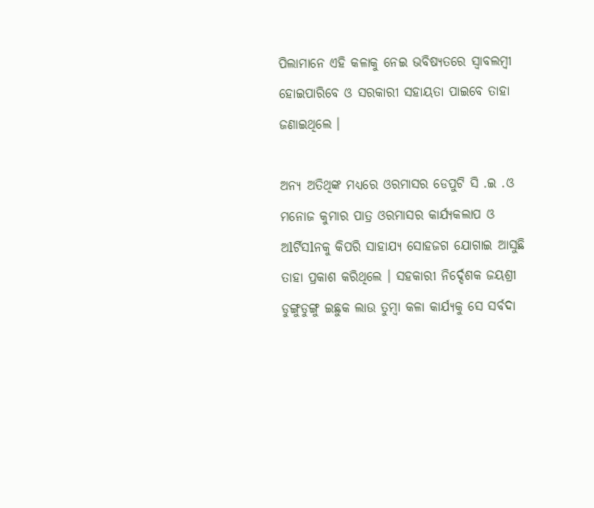ପିଲାମାନେ ଏହି କଳାକୁ ନେଇ ଭବିଷ୍ୟତରେ ସ୍ୱାବଲମ୍ବୀ ହୋଇପାରିବେ ଓ ସରକାରୀ ସହାୟତା ପାଇବେ ତାହା ଜଣାଇଥିଲେ ।

ଅନ୍ୟ ଅତିଥିଙ୍କ ମଧ୍ୟରେ ଓରମାସର ଡେପୁଟି ସି .ଇ .ଓ ମନୋଜ କୁମାର ପାତ୍ର ଓରମାସର କାର୍ଯ୍ୟକଲାପ ଓ ଅlର୍ଟିସlନକୁ କିପରି ସାହାଯ୍ୟ ସୋହଜଗ ଯୋଗାଇ ଆସୁଛି ତାହା ପ୍ରକାଶ କରିଥିଲେ । ସହକାରୀ ନିର୍ଦ୍ଦେଶକ ଜୟଶ୍ରୀ ଡୁଙ୍ଗୁଡୁଙ୍ଗୁ ଇଛୁକ ଲାଉ ତୁମ୍ବା କଳା କାର୍ଯ୍ୟକୁ ସେ ସର୍ବଦା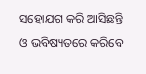ସହୋଯଗ କରି ଆସିଛନ୍ତି ଓ ଭବିଷ୍ୟତରେ କରିବେ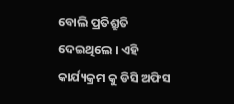ବୋଲି ପ୍ରତିଶ୍ରୁତି ଦେଇଥିଲେ । ଏହି କାର୍ଯ୍ୟକ୍ରମ କୁ ଡିସି ଅଫିସ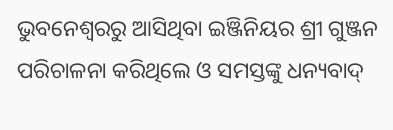ଭୁବନେଶ୍ଵରରୁ ଆସିଥିବା ଇଞ୍ଜିନିୟର ଶ୍ରୀ ଗୁଞ୍ଜନ ପରିଚାଳନା କରିଥିଲେ ଓ ସମସ୍ତଙ୍କୁ ଧନ୍ୟବାଦ୍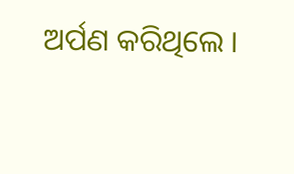ଅର୍ପଣ କରିଥିଲେ ।